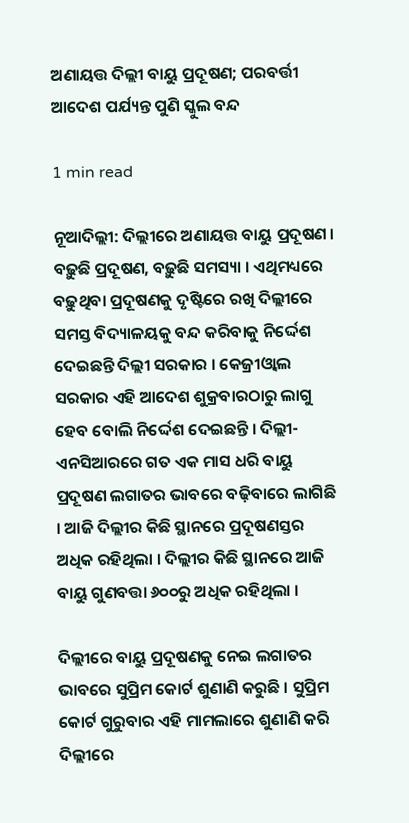ଅଣାୟତ୍ତ ଦିଲ୍ଲୀ ବାୟୁ ପ୍ରଦୂଷଣ; ପରବର୍ତ୍ତୀ ଆଦେଶ ପର୍ଯ୍ୟନ୍ତ ପୁଣି ସ୍କୁଲ ବନ୍ଦ

1 min read

ନୂଆଦିଲ୍ଲୀ: ଦିଲ୍ଲୀରେ ଅଣାୟତ୍ତ ବାୟୁ ପ୍ରଦୂଷଣ । ବଢ଼ୁଛି ପ୍ରଦୂଷଣ, ବଢ଼ୁଛି ସମସ୍ୟା । ଏଥିମଧ୍ୟରେ ବଢ଼ୁଥିବା ପ୍ରଦୂଷଣକୁ ଦୃଷ୍ଟିରେ ରଖି ଦିଲ୍ଲୀରେ ସମସ୍ତ ବିଦ୍ୟାଳୟକୁ ବନ୍ଦ କରିବାକୁ ନିର୍ଦ୍ଦେଶ ଦେଇଛନ୍ତି ଦିଲ୍ଲୀ ସରକାର । କେଜ୍ରୀଓ୍ୱାଲ ସରକାର ଏହି ଆଦେଶ ଶୁକ୍ରବାରଠାରୁ ଲାଗୁ ହେବ ବୋଲି ନିର୍ଦ୍ଦେଶ ଦେଇଛନ୍ତି । ଦିଲ୍ଲୀ-ଏନସିଆରରେ ଗତ ଏକ ମାସ ଧରି ବାୟୁ ପ୍ରଦୂଷଣ ଲଗାତର ଭାବରେ ବଢ଼ିବାରେ ଲାଗିଛି । ଆଜି ଦିଲ୍ଲୀର କିଛି ସ୍ଥାନରେ ପ୍ରଦୂଷଣସ୍ତର ଅଧିକ ରହିଥିଲା । ଦିଲ୍ଲୀର କିଛି ସ୍ଥାନରେ ଆଜି ବାୟୁ ଗୁଣବତ୍ତା ୬୦୦ରୁ ଅଧିକ ରହିଥିଲା ।

ଦିଲ୍ଲୀରେ ବାୟୁ ପ୍ରଦୂଷଣକୁ ନେଇ ଲଗାତର ଭାବରେ ସୁପ୍ରିମ କୋର୍ଟ ଶୁଣାଣି କରୁଛି । ସୁପ୍ରିମ କୋର୍ଟ ଗୁରୁବାର ଏହି ମାମଲାରେ ଶୁଣାଣି କରି ଦିଲ୍ଲୀରେ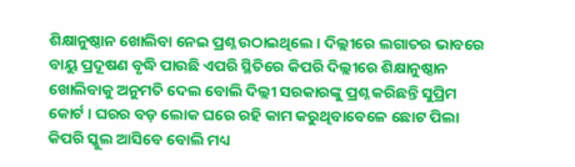ଶିକ୍ଷାନୁଷ୍ଠାନ ଖୋଲିବା ନେଇ ପ୍ରଶ୍ନ ଉଠାଇଥିଲେ । ଦିଲ୍ଲୀରେ ଲଗାତର ଭାବରେ ବାୟୁ ପ୍ରଦୂଷଣ ବୃଦ୍ଧି ପାଉଛି ଏପରି ସ୍ଥିତିରେ କିପରି ଦିଲ୍ଲୀରେ ଶିକ୍ଷାନୁଷ୍ଠାନ ଖୋଲିବାକୁ ଅନୁମତି ଦେଲ ବୋଲି ଦିଲ୍ଲୀ ସରକାରଙ୍କୁ ପ୍ରଶ୍ନ କରିଛନ୍ତି ସୁପ୍ରିମ କୋର୍ଟ । ଘରର ବଡ଼ ଲୋକ ଘରେ ରହି କାମ କରୁଥିବାବେଳେ ଛୋଟ ପିଲା କିପରି ସ୍କୁଲ ଆସିବେ ବୋଲି ମଧ୍ୟ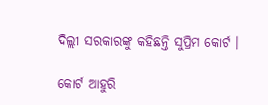ଦିଲ୍ଲୀ ସରକାରଙ୍କୁ କହିଛନ୍ତି ସୁପ୍ରିମ କୋର୍ଟ ।

କୋର୍ଟ ଆହୁରି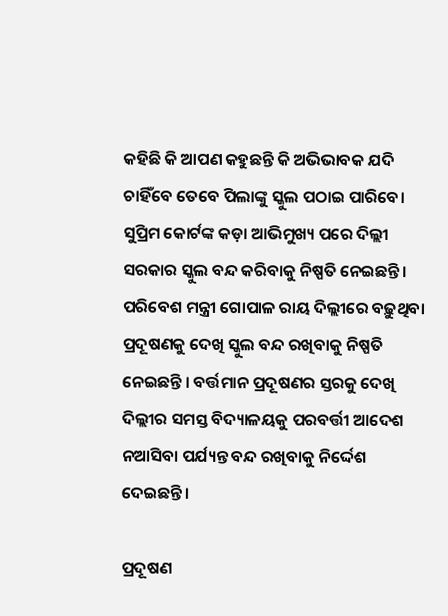କହିଛି କି ଆପଣ କହୁଛନ୍ତି କି ଅଭିଭାବକ ଯଦି ଚାହିଁବେ ତେବେ ପିଲାଙ୍କୁ ସ୍କୁଲ ପଠାଇ ପାରିବେ। ସୁପ୍ରିମ କୋର୍ଟଙ୍କ କଡ଼ା ଆଭିମୁଖ୍ୟ ପରେ ଦିଲ୍ଲୀ ସରକାର ସ୍କୁଲ ବନ୍ଦ କରିବାକୁ ନିଷ୍ପତି ନେଇଛନ୍ତି । ପରିବେଶ ମନ୍ତ୍ରୀ ଗୋପାଳ ରାୟ ଦିଲ୍ଲୀରେ ବଢ଼ୁଥିବା ପ୍ରଦୂଷଣକୁ ଦେଖି ସ୍କୁଲ ବନ୍ଦ ରଖିବାକୁ ନିଷ୍ପତି ନେଇଛନ୍ତି । ବର୍ତ୍ତମାନ ପ୍ରଦୂଷଣର ସ୍ତରକୁ ଦେଖି ଦିଲ୍ଲୀର ସମସ୍ତ ବିଦ୍ୟାଳୟକୁ ପରବର୍ତ୍ତୀ ଆଦେଶ ନଆସିବା ପର୍ଯ୍ୟନ୍ତ ବନ୍ଦ ରଖିବାକୁ ନିର୍ଦ୍ଦେଶ ଦେଇଛନ୍ତି ।

ପ୍ରଦୂଷଣ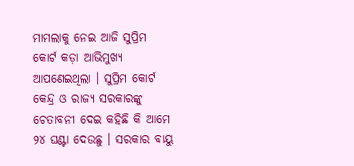ମାମଲାକୁ ନେଇ ଆଜି ସୁପ୍ରିମ କୋର୍ଟ କଡ଼ା ଆଭିମୁଖ୍ୟ ଆପଣେଇଥିଲା । ସୁପ୍ରିମ କୋର୍ଟ କେନ୍ଦ୍ର ଓ ରାଜ୍ୟ ସରକାରଙ୍କୁ ଚେତାବନୀ ଦେଇ କହିଛି କି ଆମେ ୨୪ ଘଣ୍ଟା ଦେଉଛୁ । ସରକାର ବାୟୁ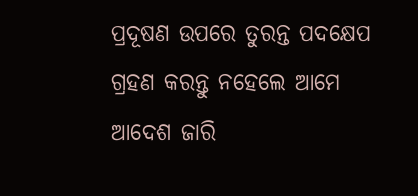ପ୍ରଦୂଷଣ ଉପରେ ତୁରନ୍ତ ପଦକ୍ଷେପ ଗ୍ରହଣ କରନ୍ତୁ ନହେଲେ ଆମେ ଆଦେଶ ଜାରି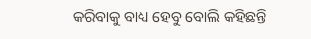କରିବାକୁ ବାଧ୍ୟ ହେବୁ ବୋଲି କହିଛନ୍ତି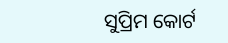ସୁପ୍ରିମ କୋର୍ଟ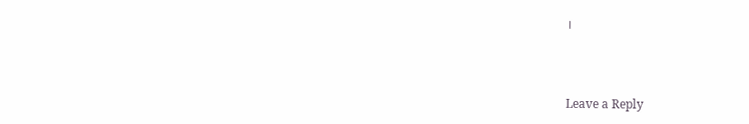।



Leave a Reply